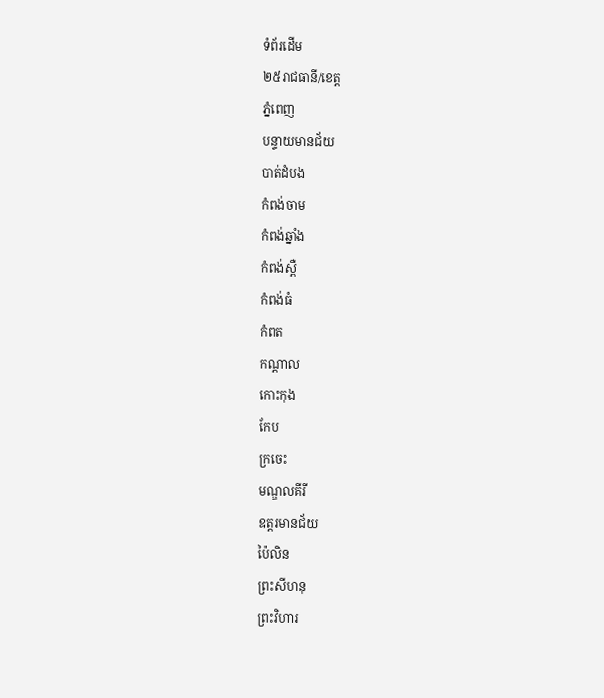ទំព័រដើម
២៥រាជធានី/ខេត្ត
ភ្នំពេញ
បន្ទាយមានជ័យ
បាត់ដំបង
កំពង់ចាម
កំពង់ឆ្នាំង
កំពង់ស្ពឺ
កំពង់ធំ
កំពត
កណ្តាល
កោះកុង
កែប
ក្រចេះ
មណ្ឌលគីរី
ឧត្តរមានជ័យ
ប៉ៃលិន
ព្រះសីហនុ
ព្រះវិហារ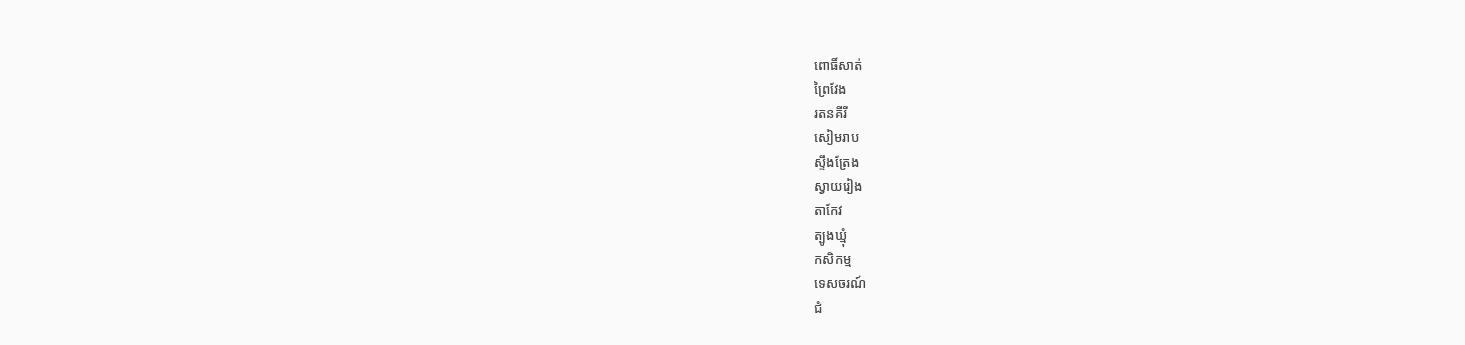ពោធិ៍សាត់
ព្រៃវែង
រតនគីរី
សៀមរាប
ស្ទឹងត្រែង
ស្វាយរៀង
តាកែវ
ត្បូងឃ្មុំ
កសិកម្ម
ទេសចរណ៍
ជំ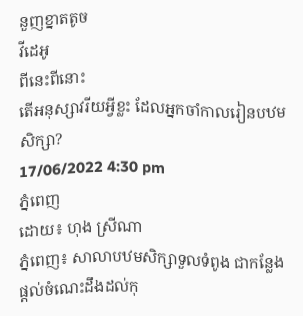នួញខ្នាតតូច
វីដេអូ
ពីនេះពីនោះ
តើអនុស្សាវរីយអ្វីខ្លះ ដែលអ្នកចាំកាលរៀនបឋមសិក្សា?
17/06/2022 4:30 pm
ភ្នំពេញ
ដោយ៖ ហុង ស្រីណា
ភ្នំពេញ៖ សាលាបឋមសិក្សាទួលទំពូង ជាកន្លែងផ្តល់ចំណេះដឹងដល់កុ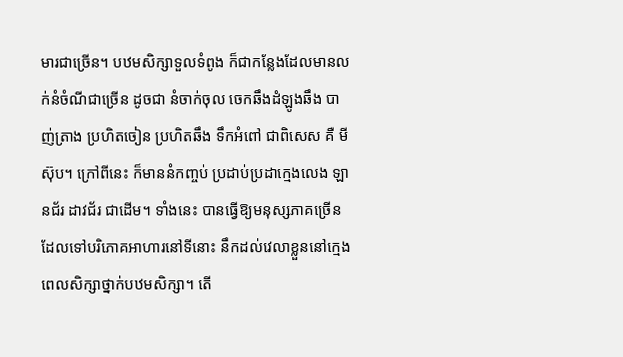មារជាច្រើន។ បឋមសិក្សាទួលទំពូង ក៏ជាកន្លែងដែលមានលក់នំចំណីជាច្រើន ដូចជា នំចាក់ចុល ចេកឆឹងដំឡូងឆឹង បាញ់ត្រាង ប្រហិតចៀន ប្រហិតឆឹង ទឹកអំពៅ ជាពិសេស គឺ មីស៊ុប។ ក្រៅពីនេះ ក៏មាននំកញ្ចប់ ប្រដាប់ប្រដាក្មេងលេង ឡានជ័រ ដាវជ័រ ជាដើម។ ទាំងនេះ បានធ្វើឱ្យមនុស្សភាគច្រើន ដែលទៅបរិភោគអាហារនៅទីនោះ នឹកដល់វេលាខ្លួននៅក្មេង ពេលសិក្សាថ្នាក់បឋមសិក្សា។ តើ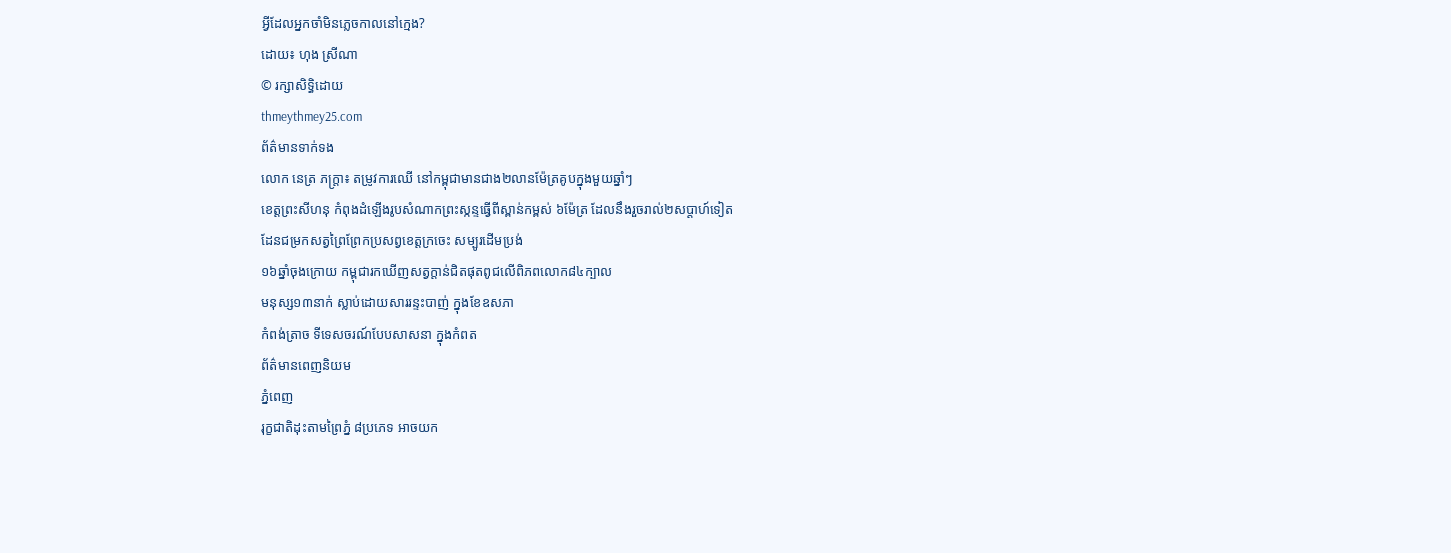អ្វីដែលអ្នកចាំមិនភ្លេចកាលនៅក្មេង?
ដោយ៖ ហុង ស្រីណា
© រក្សាសិទ្ធិដោយ
thmeythmey25.com
ព័ត៌មានទាក់ទង
លោក នេត្រ ភក្រ្តា៖ តម្រូវការឈើ នៅកម្ពុជាមានជាង២លានម៉ែត្រគូបក្នុងមួយឆ្នាំៗ
ខេត្តព្រះសីហនុ កំពុងដំឡើងរូបសំណាកព្រះស្កន្ទធ្វើពីស្ពាន់កម្ពស់ ៦ម៉ែត្រ ដែលនឹងរួចរាល់២សប្ដាហ៍ទៀត
ដែនជម្រកសត្វព្រៃព្រែកប្រសព្វខេត្តក្រចេះ សម្បូរដើមប្រង់
១៦ឆ្នាំចុងក្រោយ កម្ពុជារកឃើញសត្វក្ដាន់ជិតផុតពូជលើពិភពលោក៨៤ក្បាល
មនុស្ស១៣នាក់ ស្លាប់ដោយសាររន្ទះបាញ់ ក្នុងខែឧសភា
កំពង់ត្រាច ទីទេសចរណ៍បែបសាសនា ក្នុងកំពត
ព័ត៌មានពេញនិយម
ភ្នំពេញ
រុក្ខជាតិដុះតាមព្រៃភ្នំ ៨ប្រភេទ អាចយក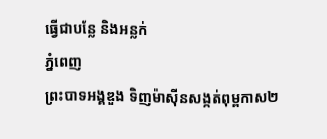ធ្វើជាបន្លែ និងអន្លក់
ភ្នំពេញ
ព្រះបាទអង្គឌួង ទិញម៉ាស៊ីនសង្កត់ពុម្ពកាស២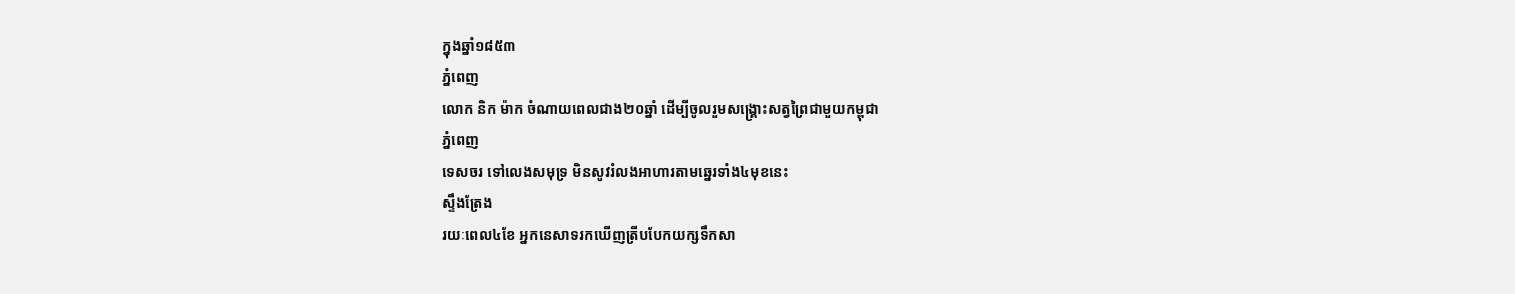ក្នុងឆ្នាំ១៨៥៣
ភ្នំពេញ
លោក និក ម៉ាក ចំណាយពេលជាង២០ឆ្នាំ ដើម្បីចូលរួមសង្គ្រោះសត្វព្រៃជាមួយកម្ពុជា
ភ្នំពេញ
ទេសចរ ទៅលេងសមុទ្រ មិនសូវរំលងអាហារតាមឆ្នេរទាំង៤មុខនេះ
ស្ទឹងត្រែង
រយៈពេល៤ខែ អ្នកនេសាទរកឃើញត្រីបបែកយក្សទឹកសា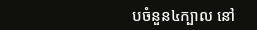បចំនួន៤ក្បាល នៅ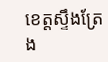ខេត្តស្ទឹងត្រែង